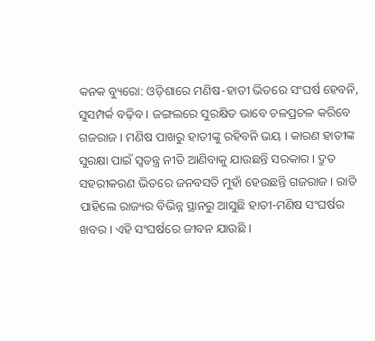କନକ ବ୍ୟୁରୋ: ଓଡ଼ିଶାରେ ମଣିଷ-ହାତୀ ଭିତରେ ସଂଘର୍ଷ ହେବନି, ସୁସମ୍ପର୍କ ବଢ଼ିବ । ଜଙ୍ଗଲରେ ସୁରକ୍ଷିତ ଭାବେ ଚଳପ୍ରଚଳ କରିବେ ଗଜରାଜ । ମଣିଷ ପାଖରୁ ହାତୀଙ୍କୁ ରହିବନି ଭୟ । କାରଣ ହାତୀଙ୍କ ସୁରକ୍ଷା ପାଇଁ ସ୍ୱତନ୍ତ୍ର ନୀତି ଆଣିବାକୁ ଯାଉଛନ୍ତି ସରକାର । ଦ୍ରୁତ ସହରୀକରଣ ଭିତରେ ଜନବସତି ମୁହାଁ ହେଉଛନ୍ତି ଗଜରାଜ । ରାତି ପାହିଲେ ରାଜ୍ୟର ବିଭିନ୍ନ ସ୍ଥାନରୁ ଆସୁଛି ହାତୀ-ମଣିଷ ସଂଘର୍ଷର ଖବର । ଏହି ସଂଘର୍ଷରେ ଜୀବନ ଯାଉଛି ।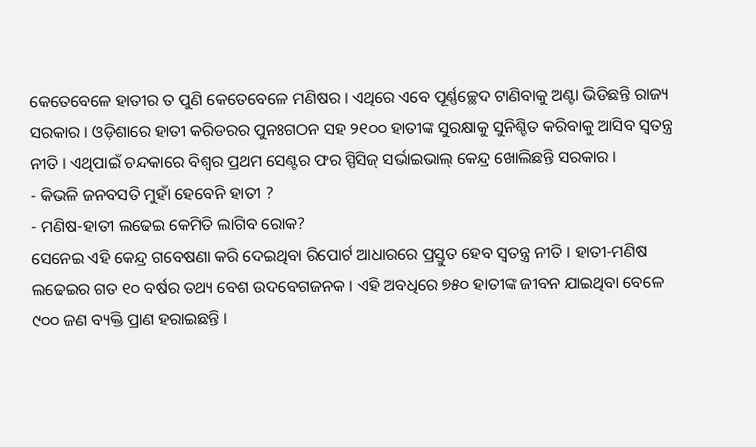କେତେବେଳେ ହାତୀର ତ ପୁଣି କେତେବେଳେ ମଣିଷର । ଏଥିରେ ଏବେ ପୂର୍ଣ୍ଣଚ୍ଛେଦ ଟାଣିବାକୁ ଅଣ୍ଟା ଭିଡିଛନ୍ତି ରାଜ୍ୟ ସରକାର । ଓଡ଼ିଶାରେ ହାତୀ କରିଡରର ପୁନଃଗଠନ ସହ ୨୧୦୦ ହାତୀଙ୍କ ସୁରକ୍ଷାକୁ ସୁନିଶ୍ଚିତ କରିବାକୁ ଆସିବ ସ୍ୱତନ୍ତ୍ର ନୀତି । ଏଥିପାଇଁ ଚନ୍ଦକାରେ ବିଶ୍ୱର ପ୍ରଥମ ସେଣ୍ଟର ଫର ସ୍ପିସିଜ୍ ସର୍ଭାଇଭାଲ୍ କେନ୍ଦ୍ର ଖୋଲିଛନ୍ତି ସରକାର ।
- କିଭଳି ଜନବସତି ମୁହାଁ ହେବେନି ହାତୀ ?
- ମଣିଷ-ହାତୀ ଲଢେଇ କେମିତି ଲାଗିବ ରୋକ?
ସେନେଇ ଏହି କେନ୍ଦ୍ର ଗବେଷଣା କରି ଦେଇଥିବା ରିପୋର୍ଟ ଆଧାରରେ ପ୍ରସ୍ତୁତ ହେବ ସ୍ବତନ୍ତ୍ର ନୀତି । ହାତୀ-ମଣିଷ ଲଢେଇର ଗତ ୧୦ ବର୍ଷର ତଥ୍ୟ ବେଶ ଉଦବେଗଜନକ । ଏହି ଅବଧିରେ ୭୫୦ ହାତୀଙ୍କ ଜୀବନ ଯାଇଥିବା ବେଳେ ୯୦୦ ଜଣ ବ୍ୟକ୍ତି ପ୍ରାଣ ହରାଇଛନ୍ତି ।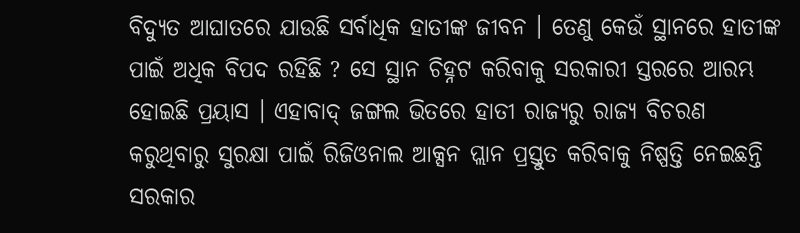ବିଦ୍ୟୁତ ଆଘାତରେ ଯାଉଛି ସର୍ବାଧିକ ହାତୀଙ୍କ ଜୀବନ । ତେଣୁ କେଉଁ ସ୍ଥାନରେ ହାତୀଙ୍କ ପାଇଁ ଅଧିକ ବିପଦ ରହିଛି ? ସେ ସ୍ଥାନ ଚିହ୍ନଟ କରିବାକୁ ସରକାରୀ ସ୍ତରରେ ଆରମ୍ଭ ହୋଇଛି ପ୍ରୟାସ । ଏହାବାଦ୍ ଜଙ୍ଗଲ ଭିତରେ ହାତୀ ରାଜ୍ୟରୁ ରାଜ୍ୟ ବିଚରଣ କରୁଥିବାରୁ ସୁରକ୍ଷା ପାଇଁ ରିଜିଓନାଲ ଆକ୍ସନ ପ୍ଲାନ ପ୍ରସ୍ତୁତ କରିବାକୁ ନିଷ୍ପତ୍ତି ନେଇଛନ୍ତି ସରକାର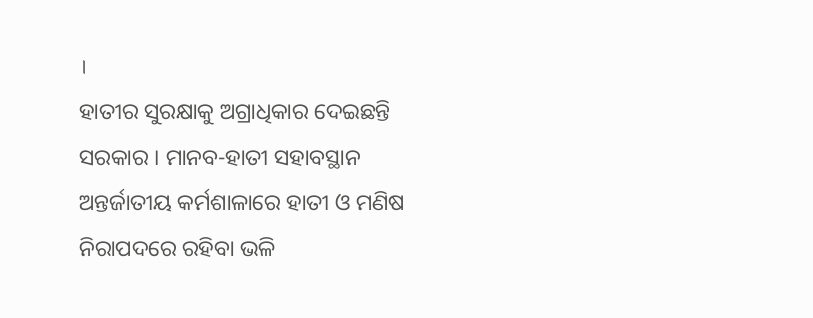।
ହାତୀର ସୁରକ୍ଷାକୁ ଅଗ୍ରାଧିକାର ଦେଇଛନ୍ତି ସରକାର । ମାନବ-ହାତୀ ସହାବସ୍ଥାନ ଅନ୍ତର୍ଜାତୀୟ କର୍ମଶାଳାରେ ହାତୀ ଓ ମଣିଷ ନିରାପଦରେ ରହିବା ଭଳି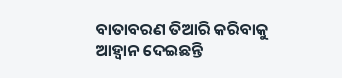ବାତାବରଣ ତିଆରି କରିବାକୁ ଆହ୍ବାନ ଦେଇଛନ୍ତି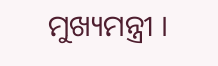ମୁଖ୍ୟମନ୍ତ୍ରୀ ।